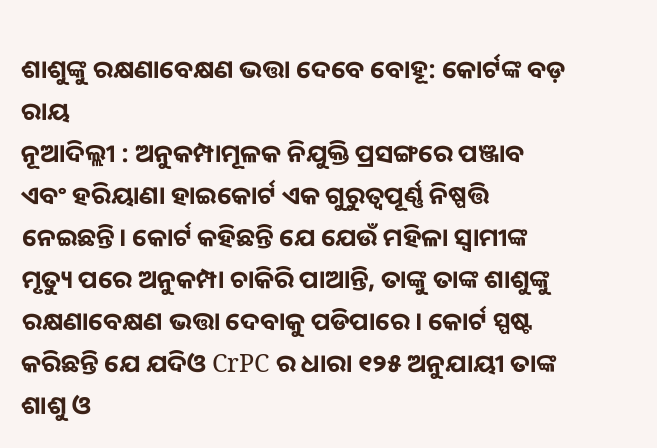ଶାଶୁଙ୍କୁ ରକ୍ଷଣାବେକ୍ଷଣ ଭତ୍ତା ଦେବେ ବୋହୂ: କୋର୍ଟଙ୍କ ବଡ଼ ରାୟ
ନୂଆଦିଲ୍ଲୀ : ଅନୁକମ୍ପାମୂଳକ ନିଯୁକ୍ତି ପ୍ରସଙ୍ଗରେ ପଞ୍ଜାବ ଏବଂ ହରିୟାଣା ହାଇକୋର୍ଟ ଏକ ଗୁରୁତ୍ୱପୂର୍ଣ୍ଣ ନିଷ୍ପତ୍ତି ନେଇଛନ୍ତି। କୋର୍ଟ କହିଛନ୍ତି ଯେ ଯେଉଁ ମହିଳା ସ୍ବାମୀଙ୍କ ମୃତ୍ୟୁ ପରେ ଅନୁକମ୍ପା ଚାକିରି ପାଆନ୍ତି, ତାଙ୍କୁ ତାଙ୍କ ଶାଶୁଙ୍କୁ ରକ୍ଷଣାବେକ୍ଷଣ ଭତ୍ତା ଦେବାକୁ ପଡିପାରେ। କୋର୍ଟ ସ୍ପଷ୍ଟ କରିଛନ୍ତି ଯେ ଯଦିଓ CrPC ର ଧାରା ୧୨୫ ଅନୁଯାୟୀ ତାଙ୍କ ଶାଶୁ ଓ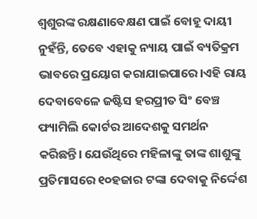ଶ୍ୱଶୁରଙ୍କ ରକ୍ଷଣାବେକ୍ଷଣ ପାଇଁ ବୋହୂ ଦାୟୀ ନୁହଁନ୍ତି, ତେବେ ଏହାକୁ ନ୍ୟାୟ ପାଇଁ ବ୍ୟତିକ୍ରମ ଭାବରେ ପ୍ରୟୋଗ କରାଯାଇପାରେ।ଏହି ରାୟ ଦେବାବେଳେ ଜଷ୍ଟିସ ହରପ୍ରୀତ ସିଂ ବେଞ୍ଚ ଫ୍ୟାମିଲି କୋର୍ଟର ଆଦେଶକୁ ସମର୍ଥନ କରିଛନ୍ତି। ଯେଉଁଥିରେ ମହିଳାଙ୍କୁ ତାଙ୍କ ଶାଶୁଙ୍କୁ ପ୍ରତିମାସରେ ୧୦ହଜାର ଟଙ୍କା ଦେବାକୁ ନିର୍ଦ୍ଦେଶ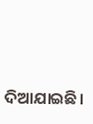ଦିଆଯାଇଛି।